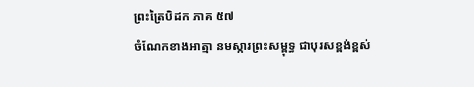ព្រះត្រៃបិដក ភាគ ៥៧
ចំណែកខាងអាត្មា នមស្ការព្រះសម្ពុទ្ធ ជាបុរសខ្ពង់ខ្ពស់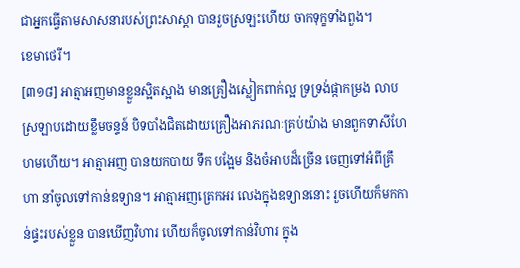ជាអ្នកធ្វើតាមសាសនារបស់ព្រះសាស្ដា បានរួចស្រឡះហើយ ចាកទុក្ខទាំងពួង។
ខេមាថេរី។
[៣១៨] អាត្មាអញមានខ្លួនស្អិតស្អាង មានគ្រឿងស្លៀកពាក់ល្អ ទ្រទ្រង់ផ្កាកម្រង លាបស្រឡាបដោយខ្លឹមចន្ទន៍ បិទបាំងជិតដោយគ្រឿងអាភរណៈគ្រប់យ៉ាង មានពួកទាសីហែហមហើយ។ អាត្មាអញ បានយកបាយ ទឹក បង្អែម និងចំអាបដ៏ច្រើន ចេញទៅអំពីគ្រឹហា នាំចូលទៅកាន់ឧទ្យាន។ អាត្មាអញត្រេកអរ លេងក្នុងឧទ្យាននោះ រួចហើយក៏មកកាន់ផ្ទះរបស់ខ្លួន បានឃើញវិហារ ហើយក៏ចូលទៅកាន់វិហារ ក្នុង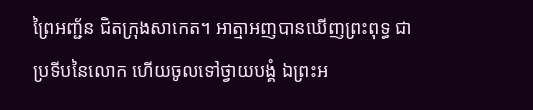ព្រៃអញ្ជ័ន ជិតក្រុងសាកេត។ អាត្មាអញបានឃើញព្រះពុទ្ធ ជាប្រទីបនៃលោក ហើយចូលទៅថ្វាយបង្គំ ឯព្រះអ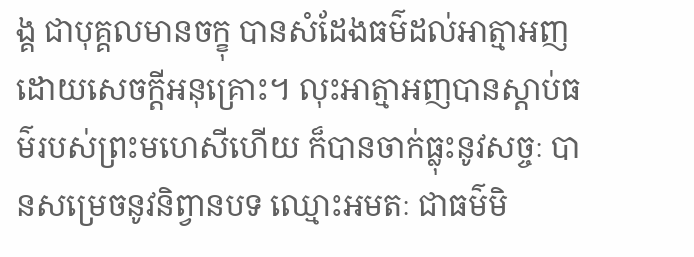ង្គ ជាបុគ្គលមានចក្ខុ បានសំដែងធម៌ដល់អាត្មាអញ ដោយសេចក្ដីអនុគ្រោះ។ លុះអាត្មាអញបានស្ដាប់ធម៌របស់ព្រះមហេសីហើយ ក៏បានចាក់ធ្លុះនូវសច្ចៈ បានសម្រេចនូវនិព្វានបទ ឈ្មោះអមតៈ ជាធម៌មិ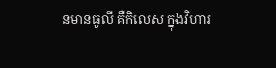នមានធូលី គឺកិលេស ក្នុងវិហារ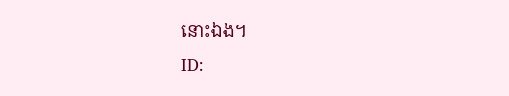នោះឯង។
ID: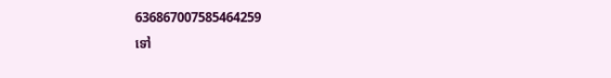636867007585464259
ទៅ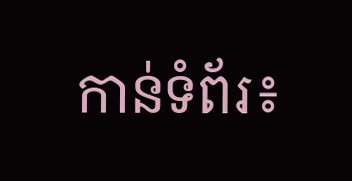កាន់ទំព័រ៖